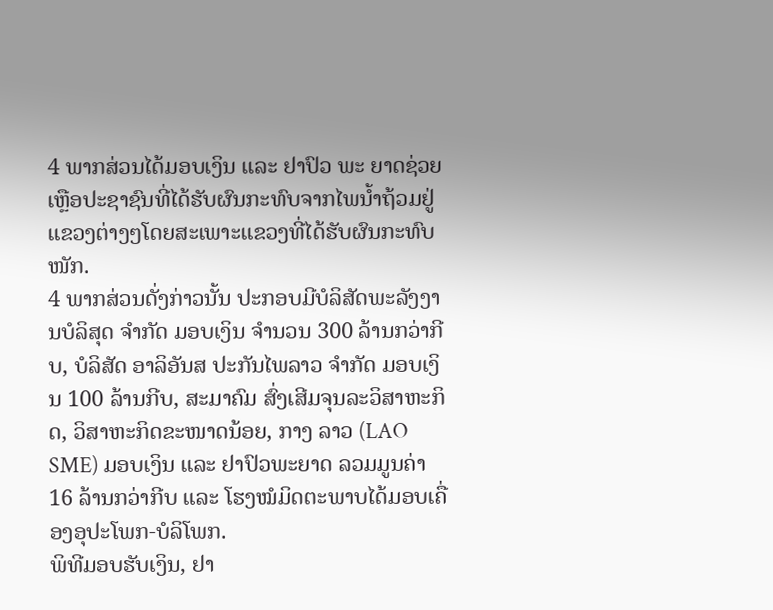4 ພາກສ່ວນໄດ້ມອບເງິນ ແລະ ຢາປົວ ພະ ຍາດຊ່ວຍເຫຼືອປະຊາຊົນທີ່ໄດ້ຮັບຜົນກະທົບຈາກໄພນ້ຳຖ້ວມຢູ່ແຂວງຕ່າງໆໂດຍສະເພາະແຂວງທີ່ໄດ້ຮັບຜົນກະທົບໜັກ.
4 ພາກສ່ວນດັ່ງກ່າວນັ້ນ ປະກອບມີບໍລິສັດພະລັງງານບໍລິສຸດ ຈຳກັດ ມອບເງິນ ຈຳນວນ 300 ລ້ານກວ່າກີບ, ບໍລິສັດ ອາລິອັນສ ປະກັນໄພລາວ ຈຳກັດ ມອບເງິນ 100 ລ້ານກີບ, ສະມາຄົມ ສົ່ງເສີມຈຸນລະວິສາຫະກິດ, ວິສາຫະກິດຂະໜາດນ້ອຍ, ກາງ ລາວ (LAO SME) ມອບເງິນ ແລະ ຢາປົວພະຍາດ ລວມມູນຄ່າ 16 ລ້ານກວ່າກີບ ແລະ ໂຮງໝໍມິດຕະພາບໄດ້ມອບເຄື່ອງອຸປະໂພກ-ບໍລິໂພກ.
ພິທີມອບຮັບເງິນ, ຢາ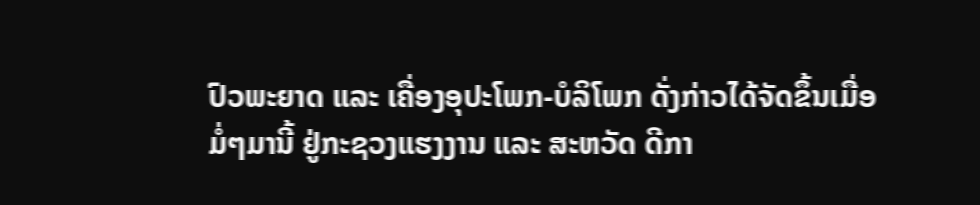ປົວພະຍາດ ແລະ ເຄື່ອງອຸປະໂພກ-ບໍລິໂພກ ດັ່ງກ່າວໄດ້ຈັດຂຶ້ນເມື່ອມໍ່ໆມານີ້ ຢູ່ກະຊວງແຮງງານ ແລະ ສະຫວັດ ດີກາ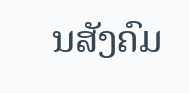ນສັງຄົມ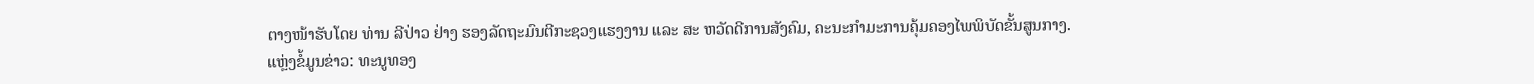ຕາງໜ້າຮັບໂດຍ ທ່ານ ລີປ່າວ ຢ່າງ ຮອງລັດຖະມົນຕີກະຊວງແຮງງານ ແລະ ສະ ຫວັດດີການສັງຄົມ, ຄະນະກຳມະການຄຸ້ມຄອງໄພພິບັດຂັ້ນສູນກາງ.
ແຫຼ່ງຂໍ້ມູນຂ່າວ: ທະນູທອງ